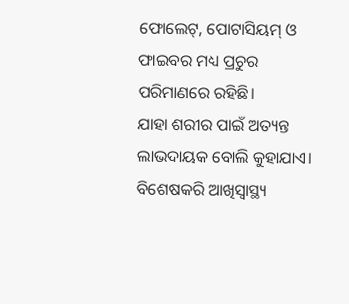ଫୋଲେଟ୍, ପୋଟାସିୟମ୍ ଓ ଫାଇବର ମଧ୍ୟ ପ୍ରଚୁର ପରିମାଣରେ ରହିଛି।
ଯାହା ଶରୀର ପାଇଁ ଅତ୍ୟନ୍ତ ଲାଭଦାୟକ ବୋଲି କୁହାଯାଏ।
ବିଶେଷକରି ଆଖିସ୍ବାସ୍ଥ୍ୟ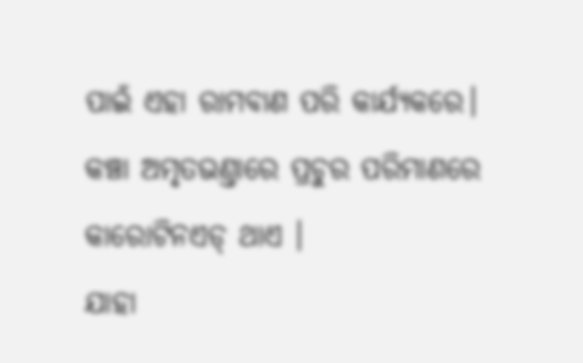ପାଇଁ ଏହା ରାମବାଣ ପରି କାର୍ଯ୍ୟକରେ।
କଞ୍ଚା ଅମୃତଭଣ୍ତାରେ ପ୍ରଚୁର ପରିମାଣରେ କାରୋଟିନଏଡ୍ ଥାଏ ।
ଯାହା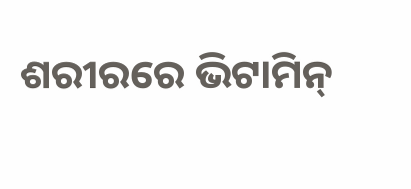ଶରୀରରେ ଭିଟାମିନ୍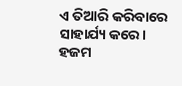ଏ ତିଆରି କରିବାରେ ସାହାର୍ଯ୍ୟ କରେ।
ହଜମ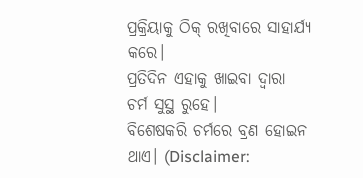ପ୍ରକ୍ରିୟାକୁ ଠିକ୍ ରଖିବାରେ ସାହାର୍ଯ୍ୟ କରେ।
ପ୍ରତିଦିନ ଏହାକୁ ଖାଇବା ଦ୍ବାରା ଚର୍ମ ସୁସ୍ଥ ରୁହେ।
ବିଶେଷକରି ଚର୍ମରେ ବ୍ରଣ ହୋଇନ ଥାଏ। (Disclaimer: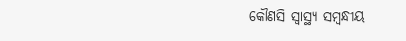କୌଣସି ସ୍ୱାସ୍ଥ୍ୟ ସମ୍ବନ୍ଧୀୟ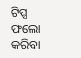ଟିପ୍ସ ଫଲୋ କରିବା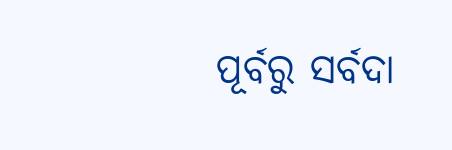ପୂର୍ବରୁ ସର୍ବଦା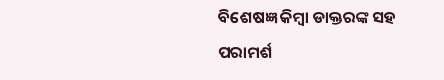ବିଶେଷଜ୍ଞ କିମ୍ବା ଡାକ୍ତରଙ୍କ ସହ ପରାମର୍ଶ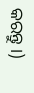କରନ୍ତୁ ।)